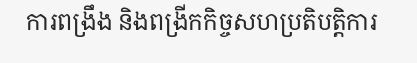ការពង្រឹង និងពង្រីកកិច្ចសហប្រតិបត្តិការ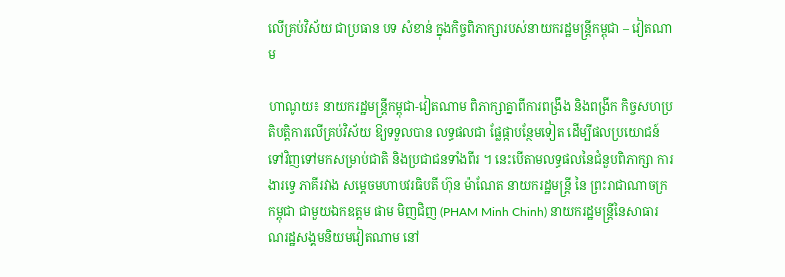លើគ្រប់វិស័យ ជាប្រធាន បទ សំខាន់ ក្នុងកិច្ចពិភាក្សារបស់នាយករដ្ឋមន្រ្តីកម្ពុជា – វៀតណាម

ហាណូយ៖ នាយករដ្ឋមន្ត្រីកម្ពុជា-វៀតណាម ពិភាក្សាគ្នាពីការពង្រឹង និងពង្រីក កិច្ចសហប្រតិបត្តិការលើគ្រប់វិស័យ ឱ្យទទួលបាន លទ្ធផលជា ផ្លែផ្កាបន្ថែមទៀត ដើម្បីផលប្រយោជន៍ទៅវិញទៅមកសម្រាប់ជាតិ និងប្រជាជនទាំងពីរ ។ នេះបើតាមលទ្ធផលនៃជំនួបពិភាក្សា ការងារទ្វេ ភាគីរវាង សម្តេចមហាបវរធិបតី ហ៊ុន ម៉ាណែត នាយករដ្ឋមន្ត្រី នៃ ព្រះរាជាណាចក្រកម្ពុជា ជាមួយឯកឧត្តម ផាម មិញជិញ (PHAM Minh Chinh) នាយករដ្ឋមន្រ្តីនៃសាធារណរដ្ឋសង្គមនិយមវៀតណាម នៅ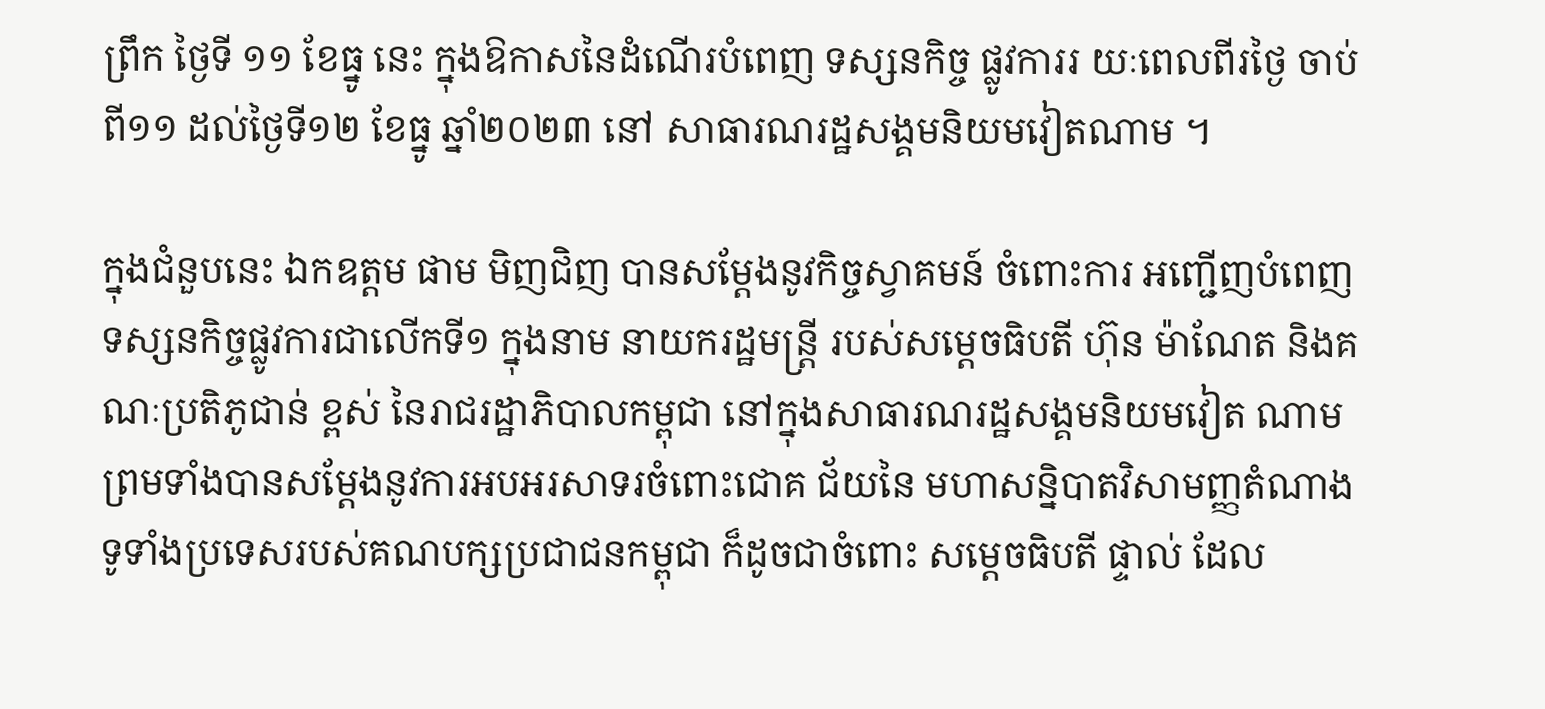ព្រឹក ថ្ងៃទី ១១ ខែធ្នូ នេះ ក្នុងឱកាសនៃដំណើរបំពេញ ទស្សនកិច្ច ផ្លូវការរ យៈពេលពីរថ្ងៃ ចាប់ពី១១ ដល់ថ្ងៃទី១២ ខែធ្នូ ឆ្នាំ២០២៣ នៅ សាធារណរដ្ឋសង្គមនិយមវៀតណាម ។

ក្នុងជំនួបនេះ ឯកឧត្តម ផាម មិញជិញ បានសម្តែងនូវកិច្ចស្វាគមន៍ ចំពោះការ អញ្ជើញបំពេញទស្សនកិច្ចផ្លូវការជាលើកទី១ ក្នុងនាម នាយករដ្ឋមន្ត្រី របស់សម្តេចធិបតី ហ៊ុន ម៉ាណែត និងគណៈប្រតិភូជាន់ ខ្ពស់ នៃរាជរដ្ឋាភិបាលកម្ពុជា នៅក្នុងសាធារណរដ្ឋសង្គមនិយមវៀត ណាម ព្រមទាំងបានសម្តែងនូវការអបអរសាទរចំពោះជោគ ជ័យនៃ មហាសន្និបាតវិសាមញ្ញតំណាងទូទាំងប្រទេសរបស់គណបក្សប្រជាជនកម្ពុជា ក៏ដូចជាចំពោះ សម្តេចធិបតី ផ្ទាល់ ដែល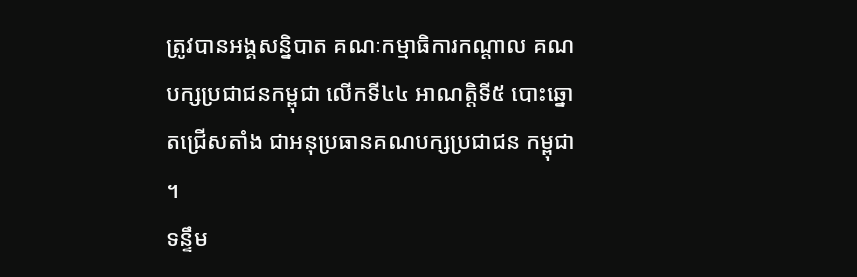ត្រូវបានអង្គសន្និបាត គណៈកម្មាធិការកណ្តាល គណបក្សប្រជាជនកម្ពុជា លើកទី៤៤ អាណត្តិទី៥ បោះឆ្នោតជ្រើសតាំង ជាអនុប្រធានគណបក្សប្រជាជន កម្ពុជា ។
ទន្ទឹម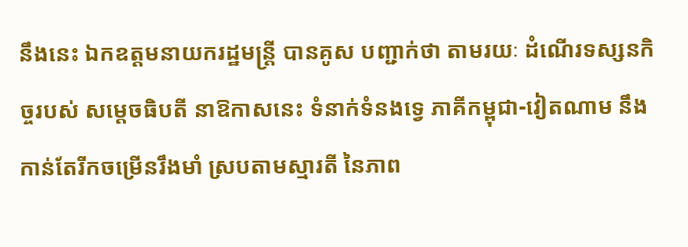នឹងនេះ ឯកឧត្តមនាយករដ្ឋមន្ត្រី បានគូស បញ្ជាក់ថា តាមរយៈ ដំណើរទស្សនកិច្ចរបស់ សម្តេចធិបតី នាឱកាសនេះ ទំនាក់ទំនងទ្វេ ភាគីកម្ពុជា-វៀតណាម នឹងកាន់តែរីកចម្រើនរឹងមាំ ស្របតាមស្មារតី នៃភាព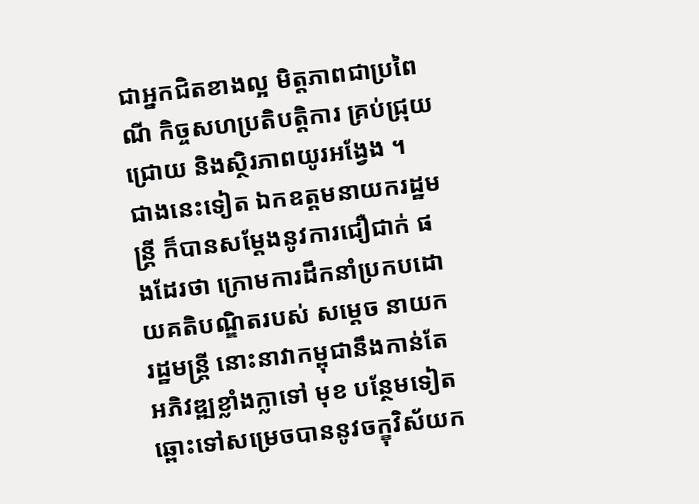ជាអ្នកជិតខាងល្អ មិត្តភាពជាប្រពៃណី កិច្ចសហប្រតិបត្តិការ គ្រប់ជ្រុយជ្រោយ និងស្ថិរភាពយូរអង្វែង ។
ជាងនេះទៀត ឯកឧត្តមនាយករដ្ឋមន្ត្រី ក៏បានសម្តែងនូវការជឿជាក់ ផងដែរថា ក្រោមការដឹកនាំប្រកបដោយគតិបណ្ឌិតរបស់ សម្តេច នាយករដ្ឋមន្ត្រី នោះនាវាកម្ពុជានឹងកាន់តែអភិវឌ្ឍខ្លាំងក្លាទៅ មុខ បន្ថែមទៀត ឆ្ពោះទៅសម្រេចបាននូវចក្ខុវិស័យក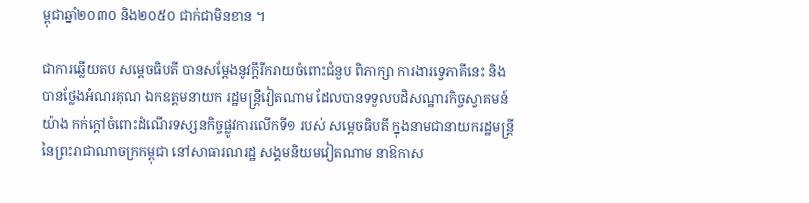ម្ពុជាឆ្នាំ២០៣០ និង២០៥០ ជាក់ជាមិនខាន ។

ជាការឆ្លើយតប សម្តេចធិបតី បានសម្តែងនូវក្តីរីករាយចំពោះជំនួប ពិភាក្សា ការងារទ្វេភាគីនេះ និងបានថ្លែងអំណរគុណ ឯកឧត្តមនាយក រដ្ឋមន្ត្រីវៀតណាម ដែលបានទទួលបដិសណ្ឋារកិច្ចស្វាគមន៍ យ៉ាង កក់ក្តៅចំពោះដំណើរទស្សនកិច្ចផ្លូវការលើកទី១ របស់ សម្តេចធិបតី ក្នុងនាមជានាយករដ្ឋមន្ត្រី នៃព្រះរាជាណាចក្រកម្ពុជា នៅសាធារណរដ្ឋ សង្គមនិយមវៀតណាម នាឱកាស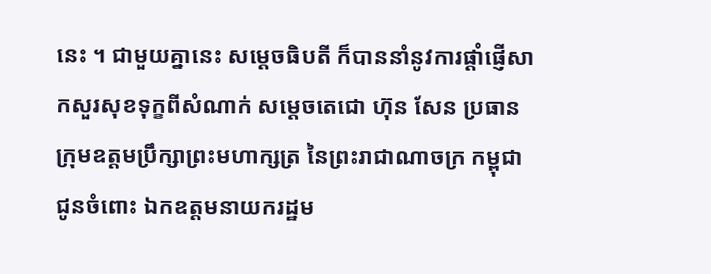នេះ ។ ជាមួយគ្នានេះ សម្តេចធិបតី ក៏បាននាំនូវការផ្តាំផ្ញើសាកសួរសុខទុក្ខពីសំណាក់ សម្តេចតេជោ ហ៊ុន សែន ប្រធានក្រុមឧត្តមប្រឹក្សាព្រះមហាក្សត្រ នៃព្រះរាជាណាចក្រ កម្ពុជា ជូនចំពោះ ឯកឧត្តមនាយករដ្ឋម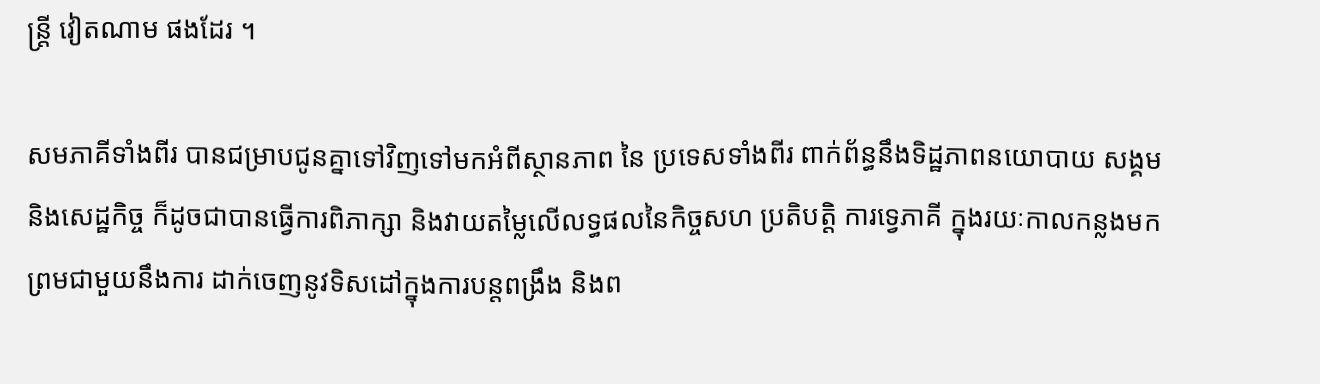ន្ត្រី វៀតណាម ផងដែរ ។

សមភាគីទាំងពីរ បានជម្រាបជូនគ្នាទៅវិញទៅមកអំពីស្ថានភាព នៃ ប្រទេសទាំងពីរ ពាក់ព័ន្ធនឹងទិដ្ឋភាពនយោបាយ សង្គម និងសេដ្ឋកិច្ច ក៏ដូចជាបានធ្វើការពិភាក្សា និងវាយតម្លៃលើលទ្ធផលនៃកិច្ចសហ ប្រតិបត្តិ ការទ្វេភាគី ក្នុងរយៈកាលកន្លងមក ព្រមជាមួយនឹងការ ដាក់ចេញនូវទិសដៅក្នុងការបន្តពង្រឹង និងព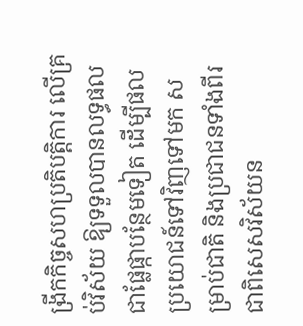ង្រីកកិច្ចសហប្រតិបត្តិការ លើគ្រប់វិស័យ ឱ្យទទួលបានលទ្ធផលជាផ្លែផ្កាបន្ថែមទៀត ដើម្បីផល ប្រយោជន៍ទៅវិញទៅមក សម្រាប់ជាតិ និងប្រជាជនទាំងពីរ ជាពិសេសវិស័យន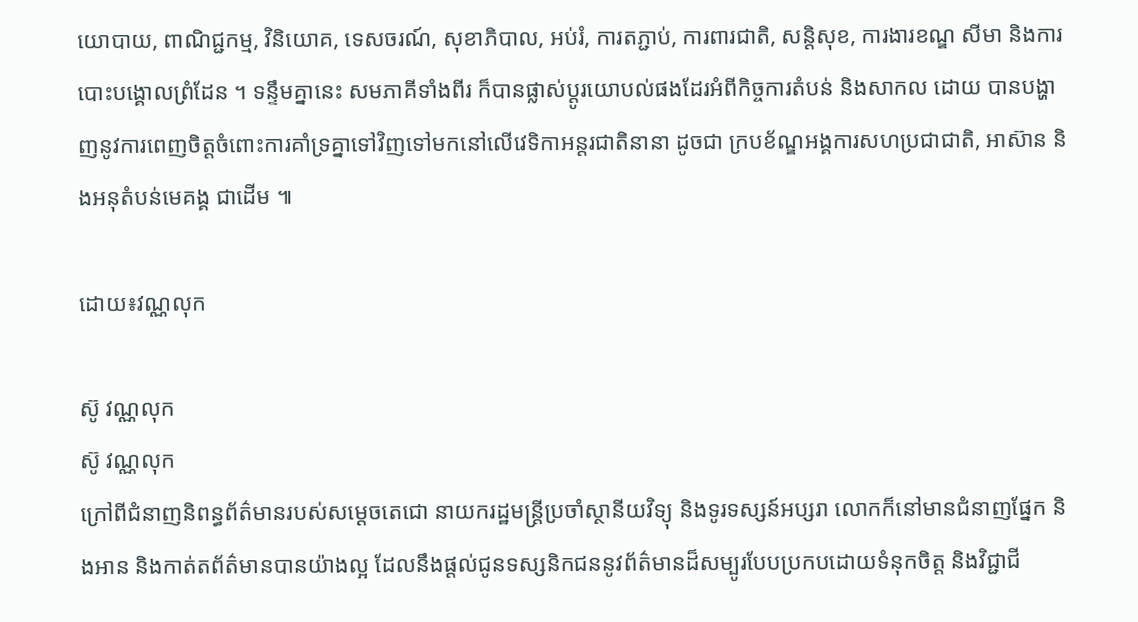យោបាយ, ពាណិជ្ជកម្ម, វិនិយោគ, ទេសចរណ៍, សុខាភិបាល, អប់រំ, ការតភ្ជាប់, ការពារជាតិ, សន្តិសុខ, ការងារខណ្ឌ សីមា និងការបោះបង្គោលព្រំដែន ។ ទន្ទឹមគ្នានេះ សមភាគីទាំងពីរ ក៏បានផ្លាស់ប្តូរយោបល់ផងដែរអំពីកិច្ចការតំបន់ និងសាកល ដោយ បានបង្ហាញនូវការពេញចិត្តចំពោះការគាំទ្រគ្នាទៅវិញទៅមកនៅលើវេទិកាអន្តរជាតិនានា ដូចជា ក្របខ័ណ្ឌអង្គការសហប្រជាជាតិ, អាស៊ាន និងអនុតំបន់មេគង្គ ជាដើម ៕

ដោយ៖វណ្ណលុក

ស៊ូ វណ្ណលុក
ស៊ូ វណ្ណលុក
ក្រៅពីជំនាញនិពន្ធព័ត៌មានរបស់សម្ដេចតេជោ នាយករដ្ឋមន្ត្រីប្រចាំស្ថានីយវិទ្យុ និងទូរទស្សន៍អប្សរា លោកក៏នៅមានជំនាញផ្នែក និងអាន និងកាត់តព័ត៌មានបានយ៉ាងល្អ ដែលនឹងផ្ដល់ជូនទស្សនិកជននូវព័ត៌មានដ៏សម្បូរបែបប្រកបដោយទំនុកចិត្ត និងវិជ្ជាជី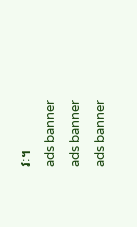វៈ។
ads banner
ads banner
ads banner